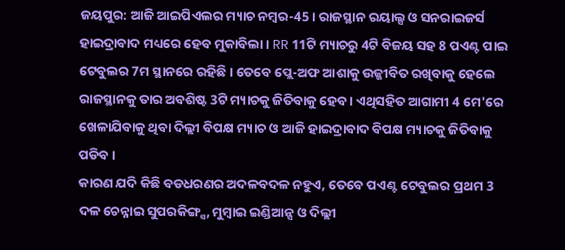ଜୟପୁର: ଆଜି ଆଇପିଏଲର ମ୍ୟାଚ ନମ୍ବର-45 । ରାଜସ୍ଥାନ ରୟାଲ୍ସ ଓ ସନରାଇଜର୍ସ ହାଇଦ୍ରାବାଦ ମଧ୍ୟରେ ହେବ ମୁକାବିଲା । RR 11ଟି ମ୍ୟାଚରୁ 4ଟି ବିଜୟ ସହ 8 ପଏଣ୍ଟ ପାଇ ଟେବୁଲର 7ମ ସ୍ଥାନରେ ରହିଛି । ତେବେ ପ୍ଲେ-ଅଫ ଆଶାକୁ ଉଜ୍ଜୀବିତ ରଖିବାକୁ ହେଲେ ରାଜସ୍ଥାନକୁ ତାର ଅବଶିଷ୍ଟ 3ଟି ମ୍ୟାଚକୁ ଜିତିବାକୁ ହେବ । ଏଥିସହିତ ଆଗାମୀ 4 ମେ'ରେ ଖେଳାଯିବାକୁ ଥିବା ଦିଲ୍ଲୀ ବିପକ୍ଷ ମ୍ୟାଚ ଓ ଆଜି ହାଇଦ୍ରାବାଦ ବିପକ୍ଷ ମ୍ୟାଚକୁ ଜିତିବାକୁ ପଡିବ ।
କାରଣ ଯଦି କିଛି ବଡଧରଣର ଅଦଳବଦଳ ନହୁଏ, ତେବେ ପଏଣ୍ଟ ଟେବୁଲର ପ୍ରଥମ 3 ଦଳ ଚେନ୍ନାଇ ସୁପରକିଙ୍ଗ୍ସ, ମୁମ୍ବାଇ ଇଣ୍ଡିଆନ୍ସ ଓ ଦିଲ୍ଲୀ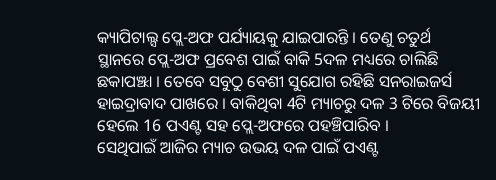କ୍ୟାପିଟାଲ୍ସ ପ୍ଲେ-ଅଫ ପର୍ଯ୍ୟାୟକୁ ଯାଇପାରନ୍ତି । ତେଣୁ ଚତୁର୍ଥ ସ୍ଥାନରେ ପ୍ଲେ-ଅଫ ପ୍ରବେଶ ପାଇଁ ବାକି 5ଦଳ ମଧ୍ୟରେ ଚାଲିଛି ଛକାପଞ୍ଝା । ତେବେ ସବୁଠୁ ବେଶୀ ସୁଯୋଗ ରହିଛି ସନରାଇଜର୍ସ ହାଇଦ୍ରାବାଦ ପାଖରେ । ବାକିଥିବା 4ଟି ମ୍ୟାଚରୁ ଦଳ 3 ଟିରେ ବିଜୟୀ ହେଲେ 16 ପଏଣ୍ଟ ସହ ପ୍ଲେ-ଅଫରେ ପହଞ୍ଚିପାରିବ ।
ସେଥିପାଇଁ ଆଜିର ମ୍ୟାଚ ଉଭୟ ଦଳ ପାଇଁ ପଏଣ୍ଟ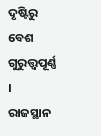ଦୃଷ୍ଟିରୁ ବେଶ ଗୁରୁତ୍ତ୍ବପୂର୍ଣ୍ଣ । ରାଜସ୍ଥାନ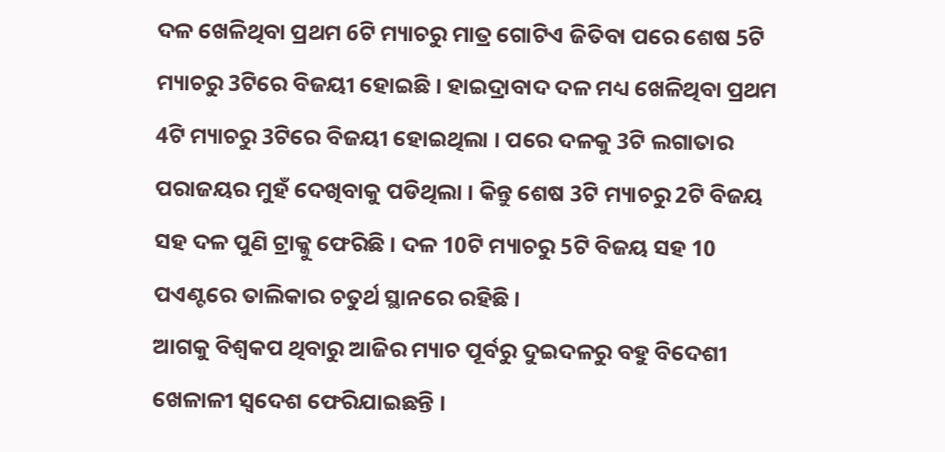ଦଳ ଖେଳିଥିବା ପ୍ରଥମ 6ଟି ମ୍ୟାଚରୁ ମାତ୍ର ଗୋଟିଏ ଜିତିବା ପରେ ଶେଷ 5ଟି ମ୍ୟାଚରୁ 3ଟିରେ ବିଜୟୀ ହୋଇଛି । ହାଇଦ୍ରାବାଦ ଦଳ ମଧ୍ୟ ଖେଳିଥିବା ପ୍ରଥମ 4ଟି ମ୍ୟାଚରୁ 3ଟିରେ ବିଜୟୀ ହୋଇଥିଲା । ପରେ ଦଳକୁ 3ଟି ଲଗାତାର ପରାଜୟର ମୁହଁ ଦେଖିବାକୁ ପଡିଥିଲା । କିନ୍ତୁ ଶେଷ 3ଟି ମ୍ୟାଚରୁ 2ଟି ବିଜୟ ସହ ଦଳ ପୁଣି ଟ୍ରାକ୍କୁ ଫେରିଛି । ଦଳ 10ଟି ମ୍ୟାଚରୁ 5ଟି ବିଜୟ ସହ 10 ପଏଣ୍ଟରେ ତାଲିକାର ଚତୁର୍ଥ ସ୍ଥାନରେ ରହିଛି ।
ଆଗକୁ ବିଶ୍ବକପ ଥିବାରୁ ଆଜିର ମ୍ୟାଚ ପୂର୍ବରୁ ଦୁଇଦଳରୁ ବହୁ ବିଦେଶୀ ଖେଳାଳୀ ସ୍ବଦେଶ ଫେରିଯାଇଛନ୍ତି ।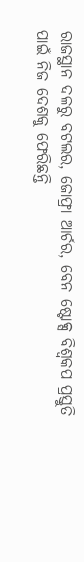ରାଜସ୍ଥାନ ଦଳରୁ ବଟଲର, ଜୋଫ୍ରା ଆର୍ଚର, ବେନ ଷ୍ଟୋକ୍ସ ବିଶ୍ବକପ ପ୍ରସ୍ତୁତି ପାଇଁ ନିଜ ଦେଶକୁ ଫେରିଛନ୍ତି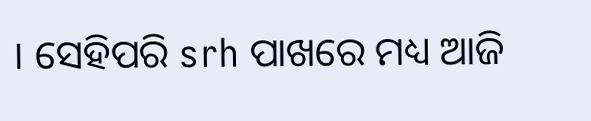। ସେହିପରି srh ପାଖରେ ମଧ୍ୟ ଆଜି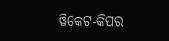ୱିକେଟ-କିପର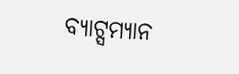ବ୍ୟାଟ୍ସମ୍ୟାନ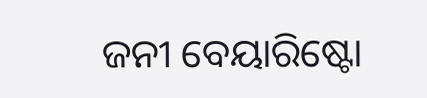ଜନୀ ବେୟାରିଷ୍ଟୋ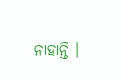ନାହାନ୍ତି ।